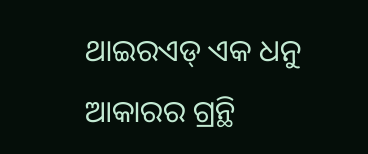ଥାଇରଏଡ୍ ଏକ ଧନୁ ଆକାରର ଗ୍ରନ୍ଥି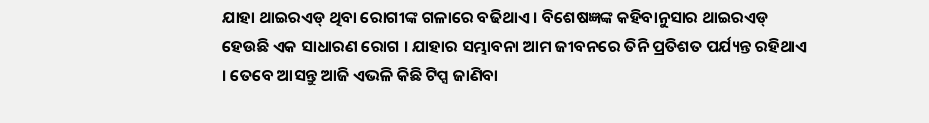ଯାହା ଥାଇରଏଡ୍ ଥିବା ରୋଗୀଙ୍କ ଗଳାରେ ବଢିଥାଏ । ବିଶେଷଜ୍ଞଙ୍କ କହିବାନୁସାର ଥାଇରଏଡ୍ ହେଉଛି ଏକ ସାଧାରଣ ରୋଗ । ଯାହାର ସମ୍ଭାବନା ଆମ ଜୀବନରେ ତିନି ପ୍ରତିଶତ ପର୍ଯ୍ୟନ୍ତ ରହିଥାଏ । ତେବେ ଆସନ୍ତୁ ଆଜି ଏଭଳି କିଛି ଟିପ୍ସ ଜାଣିବା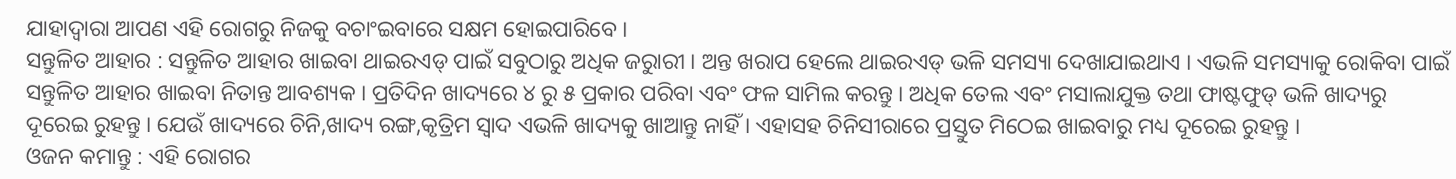ଯାହାଦ୍ୱାରା ଆପଣ ଏହି ରୋଗରୁ ନିଜକୁ ବଚାଂଇବାରେ ସକ୍ଷମ ହୋଇପାରିବେ ।
ସନ୍ତୁଳିତ ଆହାର : ସନ୍ତୁଳିତ ଆହାର ଖାଇବା ଥାଇରଏଡ୍ ପାଇଁ ସବୁଠାରୁ ଅଧିକ ଜରୁାରୀ । ଅନ୍ତ ଖରାପ ହେଲେ ଥାଇରଏଡ୍ ଭଳି ସମସ୍ୟା ଦେଖାଯାଇଥାଏ । ଏଭଳି ସମସ୍ୟାକୁ ରୋକିବା ପାଇଁ ସନ୍ତୁଳିତ ଆହାର ଖାଇବା ନିତାନ୍ତ ଆବଶ୍ୟକ । ପ୍ରତିଦିନ ଖାଦ୍ୟରେ ୪ ରୁ ୫ ପ୍ରକାର ପରିବା ଏବଂ ଫଳ ସାମିଲ କରନ୍ତୁ । ଅଧିକ ତେଲ ଏବଂ ମସାଲାଯୁକ୍ତ ତଥା ଫାଷ୍ଟଫୁଡ୍ ଭଳି ଖାଦ୍ୟରୁ ଦୂରେଇ ରୁହନ୍ତୁ । ଯେଉଁ ଖାଦ୍ୟରେ ଚିନି,ଖାଦ୍ୟ ରଙ୍ଗ,କୃତ୍ରିମ ସ୍ୱାଦ ଏଭଳି ଖାଦ୍ୟକୁ ଖାଆନ୍ତୁ ନାହିଁ । ଏହାସହ ଚିନିସୀରାରେ ପ୍ରସ୍ତୁତ ମିଠେଇ ଖାଇବାରୁ ମଧ୍ୟ ଦୂରେଇ ରୁହନ୍ତୁ ।
ଓଜନ କମାନ୍ତୁ : ଏହି ରୋଗର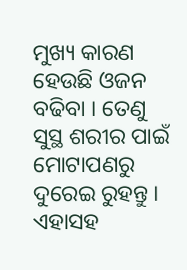ମୁଖ୍ୟ କାରଣ ହେଉଛି ଓଜନ ବଢିବା । ତେଣୁ ସୁସ୍ଥ ଶରୀର ପାଇଁ ମୋଟାପଣରୁ ଦୁରେଇ ରୁହନ୍ତୁ । ଏହାସହ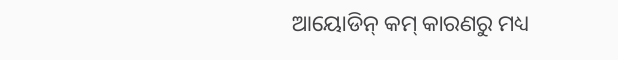ଆୟୋଡିନ୍ କମ୍ କାରଣରୁ ମଧ୍ୟ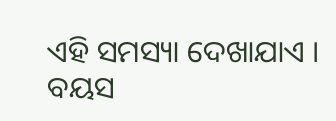ଏହି ସମସ୍ୟା ଦେଖାଯାଏ । ବୟସ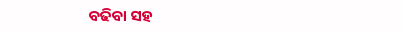ବଢିବା ସହ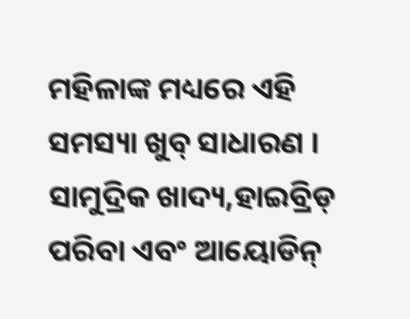ମହିଳାଙ୍କ ମଧ୍ୟରେ ଏହି ସମସ୍ୟା ଖୁବ୍ ସାଧାରଣ । ସାମୁଦ୍ରିକ ଖାଦ୍ୟ,ହାଇବ୍ରିଡ୍ ପରିବା ଏବଂ ଆୟୋଡିନ୍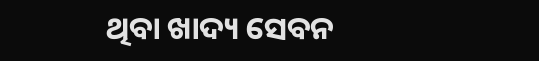ଥିବା ଖାଦ୍ୟ ସେବନ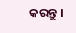କରନ୍ତୁ ।